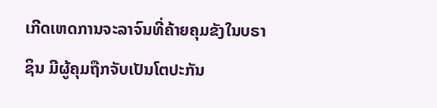ເກີດເຫດການຈະລາຈົນທີ່ຄ້າຍຄຸມຂັງໃນບຣາຊິນ ມີຜູ້ຄຸມຖືກຈັບເປັນໂຕປະກັນ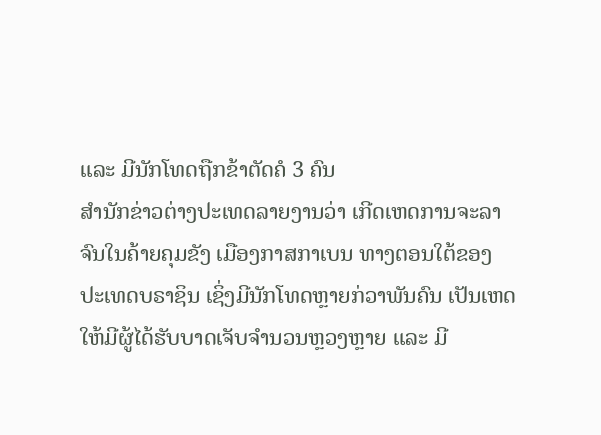ແລະ ມີນັກໂທດຖືກຂ້າຕັດຄໍ 3 ຄົນ
ສຳນັກຂ່າວຕ່າງປະເທດລາຍງານວ່າ ເກີດເຫດການຈະລາຈົນໃນຄ້າຍຄຸມຂັງ ເມືອງກາສກາເບນ ທາງຕອນໃຕ້ຂອງ
ປະເທດບຣາຊິນ ເຊິ່ງມີນັກໂທດຫຼາຍກ່ວາພັນຄົນ ເປັນເຫດໃຫ້ມີຜູ້ໄດ້ຮັບບາດເຈັບຈຳນວນຫຼວງຫຼາຍ ແລະ ມີ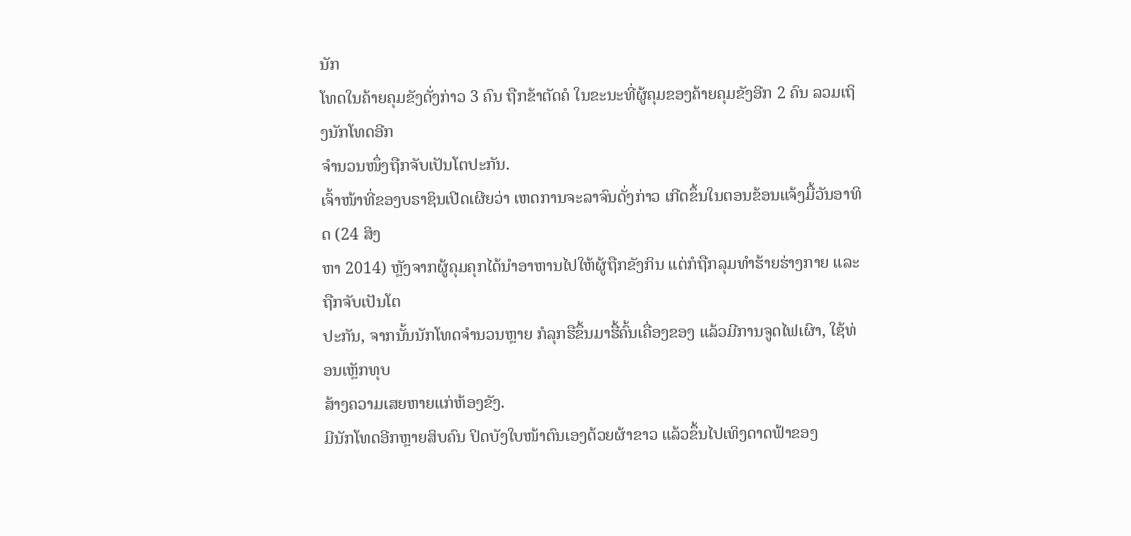ນັກ
ໂທດໃນຄ້າຍຄຸມຂັງດັ່ງກ່າວ 3 ຄົນ ຖືກຂ້າຕັດຄໍ ໃນຂະນະທີ່ຜູ້ຄຸມຂອງຄ້າຍຄຸມຂັງອີກ 2 ຄົນ ລວມເຖິງນັກໂທດອີກ
ຈຳນວນໜຶ່ງຖືກຈັບເປັນໂຕປະກັນ.
ເຈົ້າໜ້າທີ່ຂອງບຣາຊິນເປີດເຜີຍວ່າ ເຫດການຈະລາຈົນດັ່ງກ່າວ ເກີດຂຶ້ນໃນຕອນຂ້ອນແຈ້ງມື້ວັນອາທິດ (24 ສິງ
ຫາ 2014) ຫຼັງຈາກຜູ້ຄຸມຄຸກໄດ້ນຳອາຫານໄປໃຫ້ຜູ້ຖືກຂັງກິນ ແຕ່ກໍຖືກລຸມທຳຮ້າຍຮ່າງກາຍ ແລະ ຖືກຈັບເປັນໂຕ
ປະກັນ, ຈາກນັ້ນນັກໂທດຈຳນວນຫຼາຍ ກໍລຸກຮືຂຶ້ນມາຮື້ຄົ້ນເຄື່ອງຂອງ ແລ້ວມີການຈູດໄຟເຜົາ, ໃຊ້ທ່ອນເຫຼັກທຸບ
ສ້າງຄວາມເສຍຫາຍແກ່ຫ້ອງຂັງ.
ມີນັກໂທດອີກຫຼາຍສິບຄົນ ປິດບັງໃບໜ້າຕົນເອງດ້ວຍຜ້າຂາວ ແລ້ວຂຶ້ນໄປເທິງດາດຟ້າຂອງ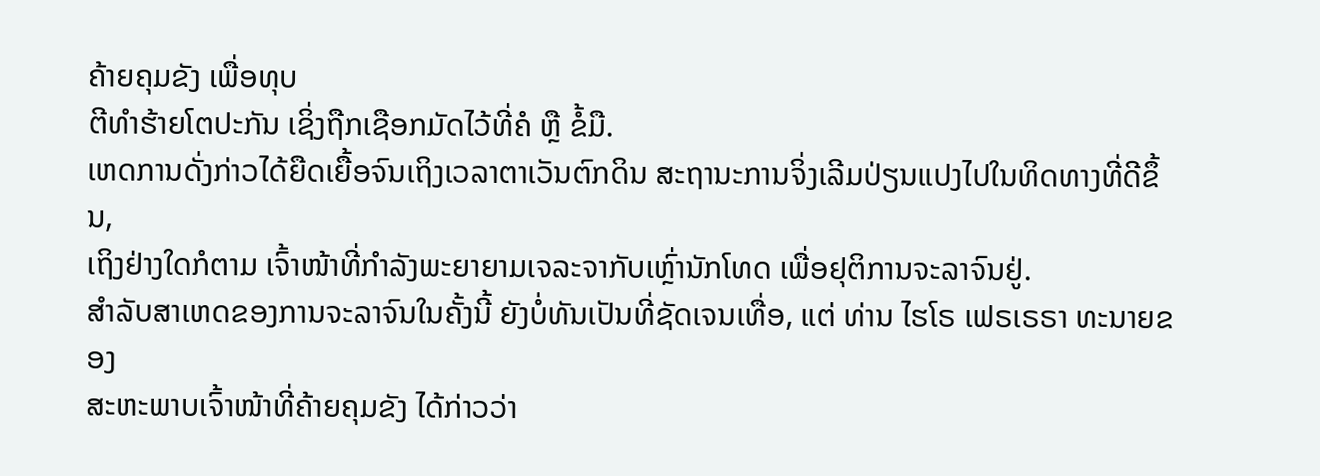ຄ້າຍຄຸມຂັງ ເພື່ອທຸບ
ຕີທຳຮ້າຍໂຕປະກັນ ເຊິ່ງຖືກເຊືອກມັດໄວ້ທີ່ຄໍ ຫຼື ຂໍ້ມື.
ເຫດການດັ່ງກ່າວໄດ້ຍືດເຍື້ອຈົນເຖິງເວລາຕາເວັນຕົກດິນ ສະຖານະການຈິ່ງເລີມປ່ຽນແປງໄປໃນທິດທາງທີ່ດີຂຶ້ນ,
ເຖິງຢ່າງໃດກໍຕາມ ເຈົ້າໜ້າທີ່ກຳລັງພະຍາຍາມເຈລະຈາກັບເຫຼົ່ານັກໂທດ ເພື່ອຢຸຕິການຈະລາຈົນຢູ່.
ສຳລັບສາເຫດຂອງການຈະລາຈົນໃນຄັ້ງນີ້ ຍັງບໍ່ທັນເປັນທີ່ຊັດເຈນເທື່ອ, ແຕ່ ທ່ານ ໄຮໂຣ ເຟຣເຣຣາ ທະນາຍຂອງ
ສະຫະພາບເຈົ້າໜ້າທີ່ຄ້າຍຄຸມຂັງ ໄດ້ກ່າວວ່າ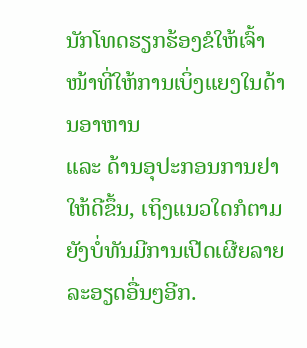ນັກໂທດຮຽກຮ້ອງຂໍໃຫ້ເຈົ້າໜ້າທີ່ໃຫ້ການເບິ່ງແຍງໃນດ້ານອາຫານ
ແລະ ດ້ານອຸປະກອນການຢາໃຫ້ດີຂຶ້ນ, ເຖິງແນວໃດກໍຕາມ ຍັງບໍ່ທັນມີການເປີດເຜີຍລາຍລະອຽດອື່ນໆອີກ.